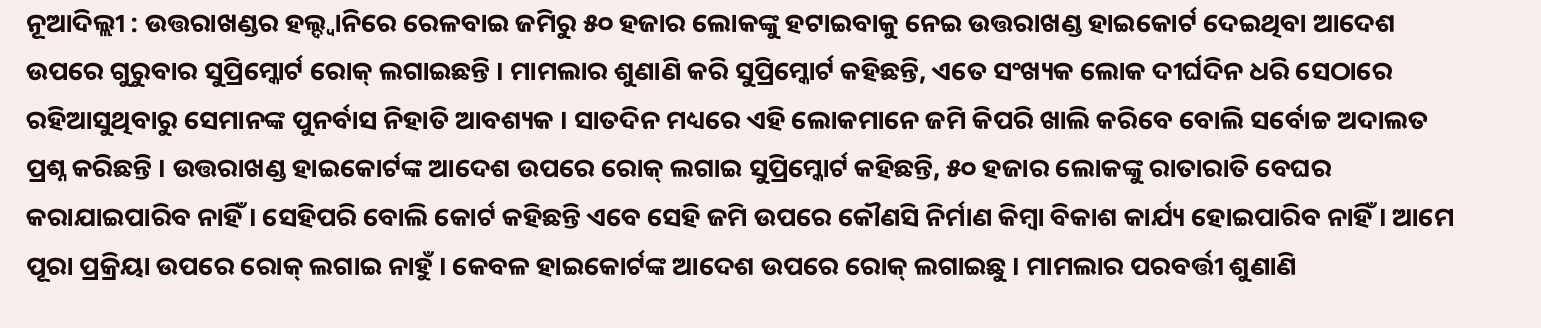ନୂଆଦିଲ୍ଲୀ : ଉତ୍ତରାଖଣ୍ଡର ହଲ୍ଦ୍ୱାନିରେ ରେଳବାଇ ଜମିରୁ ୫୦ ହଜାର ଲୋକଙ୍କୁ ହଟାଇବାକୁ ନେଇ ଉତ୍ତରାଖଣ୍ଡ ହାଇକୋର୍ଟ ଦେଇଥିବା ଆଦେଶ ଉପରେ ଗୁରୁବାର ସୁପ୍ରିମ୍କୋର୍ଟ ରୋକ୍ ଲଗାଇଛନ୍ତି । ମାମଲାର ଶୁଣାଣି କରି ସୁପ୍ରିମ୍କୋର୍ଟ କହିଛନ୍ତି, ଏତେ ସଂଖ୍ୟକ ଲୋକ ଦୀର୍ଘଦିନ ଧରି ସେଠାରେ ରହିଆସୁଥିବାରୁ ସେମାନଙ୍କ ପୁନର୍ବାସ ନିହାତି ଆବଶ୍ୟକ । ସାତଦିନ ମଧ୍ୟରେ ଏହି ଲୋକମାନେ ଜମି କିପରି ଖାଲି କରିବେ ବୋଲି ସର୍ବୋଚ୍ଚ ଅଦାଲତ ପ୍ରଶ୍ନ କରିଛନ୍ତି । ଉତ୍ତରାଖଣ୍ଡ ହାଇକୋର୍ଟଙ୍କ ଆଦେଶ ଉପରେ ରୋକ୍ ଲଗାଇ ସୁପ୍ରିମ୍କୋର୍ଟ କହିଛନ୍ତି, ୫୦ ହଜାର ଲୋକଙ୍କୁ ରାତାରାତି ବେଘର କରାଯାଇପାରିବ ନାହିଁ । ସେହିପରି ବୋଲି କୋର୍ଟ କହିଛନ୍ତି ଏବେ ସେହି ଜମି ଉପରେ କୌଣସି ନିର୍ମାଣ କିମ୍ବା ବିକାଶ କାର୍ଯ୍ୟ ହୋଇପାରିବ ନାହିଁ । ଆମେ ପୂରା ପ୍ରକ୍ରିୟା ଉପରେ ରୋକ୍ ଲଗାଇ ନାହୁଁ । କେବଳ ହାଇକୋର୍ଟଙ୍କ ଆଦେଶ ଉପରେ ରୋକ୍ ଲଗାଇଛୁ । ମାମଲାର ପରବର୍ତ୍ତୀ ଶୁଣାଣି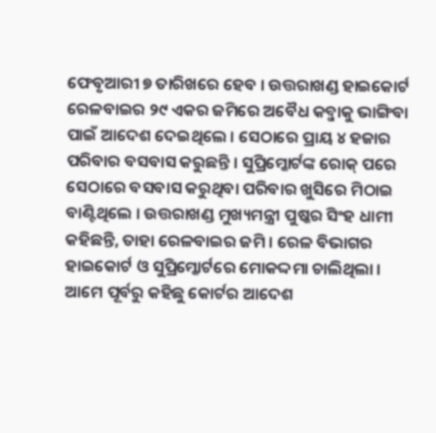ଫେବୃଆରୀ ୭ ତାରିଖରେ ହେବ । ଉତ୍ତରାଖଣ୍ଡ ହାଇକୋର୍ଟ ରେଳବାଇର ୨୯ ଏକର ଜମିରେ ଅବୈଧ କବ୍ଜାକୁ ଭାଙ୍ଗିବା ପାଇଁ ଆଦେଶ ଦେଇଥିଲେ । ସେଠାରେ ପ୍ରାୟ ୪ ହଜାର ପରିବାର ବସବାସ କରୁଛନ୍ତି । ସୁପ୍ରିମ୍କୋର୍ଟଙ୍କ ରୋକ୍ ପରେ ସେଠାରେ ବସବାସ କରୁଥିବା ପରିବାର ଖୁସିରେ ମିଠାଇ ବାଣ୍ଟିଥିଲେ । ଉତ୍ତରାଖଣ୍ଡ ମୁଖ୍ୟମନ୍ତ୍ରୀ ପୁଷ୍କର ସିଂହ ଧାମୀ କହିଛନ୍ତି, ତାହା ରେଳବାଇର ଜମି । ରେଳ ବିଭାଗର ହାଇକୋର୍ଟ ଓ ସୁପ୍ରିମ୍କୋର୍ଟରେ ମୋକଦ୍ଦମା ଚାଲିଥିଲା । ଆମେ ପୂର୍ବରୁ କହିଛୁ କୋର୍ଟର ଆଦେଶ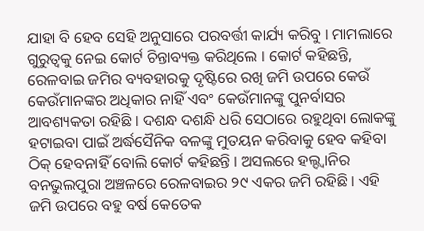ଯାହା ବି ହେବ ସେହି ଅନୁସାରେ ପରବର୍ତ୍ତୀ କାର୍ଯ୍ୟ କରିବୁ । ମାମଲାରେ ଗୁରୁତ୍ୱକୁ ନେଇ କୋର୍ଟ ଚିନ୍ତାବ୍ୟକ୍ତ କରିଥିଲେ । କୋର୍ଟ କହିଛନ୍ତି, ରେଳବାଇ ଜମିର ବ୍ୟବହାରକୁ ଦୃଷ୍ଟିରେ ରଖି ଜମି ଉପରେ କେଉଁ କେଉଁମାନଙ୍କର ଅଧିକାର ନାହିଁ ଏବଂ କେଉଁମାନଙ୍କୁ ପୁନର୍ବାସର ଆବଶ୍ୟକତା ରହିଛି । ଦଶନ୍ଧ ଦଶନ୍ଧି ଧରି ସେଠାରେ ରହୁଥିବା ଲୋକଙ୍କୁ ହଟାଇବା ପାଇଁ ଅର୍ଦ୍ଧସୈନିକ ବଳଙ୍କୁ ମୁତୟନ କରିବାକୁ ହେବ କହିବା ଠିକ୍ ହେବନାହିଁ ବୋଲି କୋର୍ଟ କହିଛନ୍ତି । ଅସଲରେ ହଲ୍ଦ୍ୱାନିର ବନଭୁଲପୁରା ଅଞ୍ଚଳରେ ରେଳବାଇର ୨୯ ଏକର ଜମି ରହିଛି । ଏହି ଜମି ଉପରେ ବହୁ ବର୍ଷ କେତେକ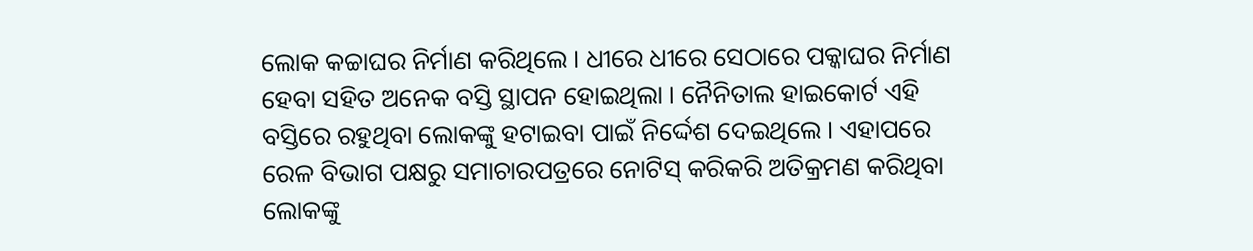ଲୋକ କଚ୍ଚାଘର ନିର୍ମାଣ କରିଥିଲେ । ଧୀରେ ଧୀରେ ସେଠାରେ ପକ୍କାଘର ନିର୍ମାଣ ହେବା ସହିତ ଅନେକ ବସ୍ତି ସ୍ଥାପନ ହୋଇଥିଲା । ନୈନିତାଲ ହାଇକୋର୍ଟ ଏହି ବସ୍ତିରେ ରହୁଥିବା ଲୋକଙ୍କୁ ହଟାଇବା ପାଇଁ ନିର୍ଦ୍ଦେଶ ଦେଇଥିଲେ । ଏହାପରେ ରେଳ ବିଭାଗ ପକ୍ଷରୁ ସମାଚାରପତ୍ରରେ ନୋଟିସ୍ କରିକରି ଅତିକ୍ରମଣ କରିଥିବା ଲୋକଙ୍କୁ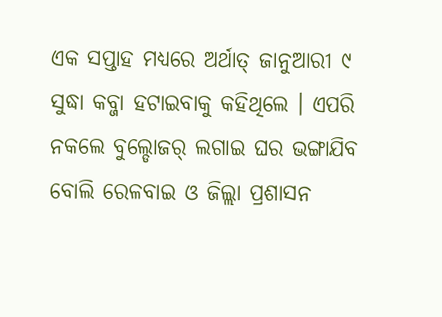ଏକ ସପ୍ତାହ ମଧ୍ୟରେ ଅର୍ଥାତ୍ ଜାନୁଆରୀ ୯ ସୁଦ୍ଧା କବ୍ଜା ହଟାଇବାକୁ କହିଥିଲେ । ଏପରି ନକଲେ ବୁଲ୍ଡୋଜର୍ ଲଗାଇ ଘର ଭଙ୍ଗାଯିବ ବୋଲି ରେଳବାଇ ଓ ଜିଲ୍ଲା ପ୍ରଶାସନ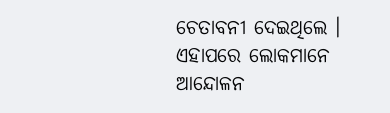ଚେତାବନୀ ଦେଇଥିଲେ । ଏହାପରେ ଲୋକମାନେ ଆନ୍ଦୋଳନ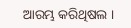ଆରମ୍ଭ କରିଥିଷଲ ।